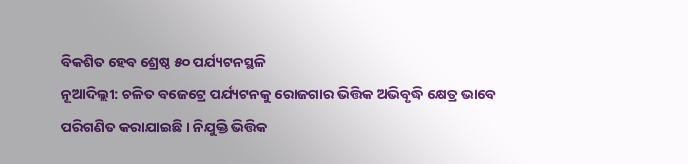ବିକଶିତ ହେବ ଶ୍ରେଷ୍ଠ ୫୦ ପର୍ଯ୍ୟଟନସ୍ଥଳି
ନୂଆଦିଲ୍ଲୀ: ଚଳିତ ବଜେଟ୍ରେ ପର୍ଯ୍ୟଟନକୁ ରୋଜଗାର ଭିତ୍ତିକ ଅଭିବୃଦ୍ଧି କ୍ଷେତ୍ର ଭାବେ ପରିଗଣିତ କରାଯାଇଛି । ନିଯୁକ୍ତି ଭିତ୍ତିକ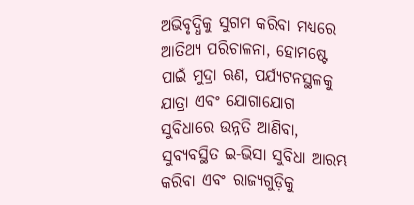ଅଭିବୃଦ୍ଧିକୁ ସୁଗମ କରିବା ମଧ୍ୟରେ ଆତିଥ୍ୟ ପରିଚାଳନା, ହୋମଷ୍ଟେ ପାଇଁ ମୁଦ୍ରା ଋଣ, ପର୍ଯ୍ୟଟନସ୍ଥଳକୁ ଯାତ୍ରା ଏବଂ ଯୋଗାଯୋଗ ସୁବିଧାରେ ଉନ୍ନତି ଆଣିବା, ସୁବ୍ୟବସ୍ଥିତ ଇ-ଭିସା ସୁବିଧା ଆରମ୍ଭ କରିବା ଏବଂ ରାଜ୍ୟଗୁଡ଼ିକୁ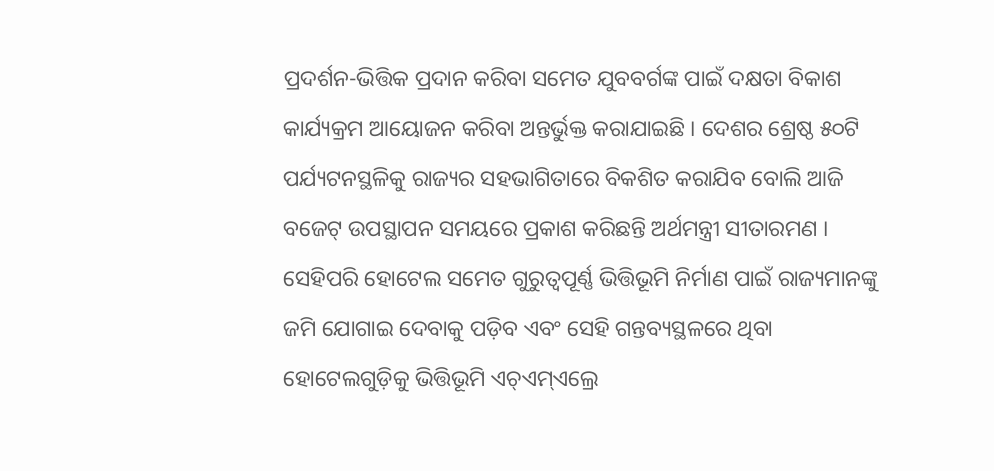ପ୍ରଦର୍ଶନ-ଭିତ୍ତିକ ପ୍ରଦାନ କରିବା ସମେତ ଯୁବବର୍ଗଙ୍କ ପାଇଁ ଦକ୍ଷତା ବିକାଶ କାର୍ଯ୍ୟକ୍ରମ ଆୟୋଜନ କରିବା ଅନ୍ତର୍ଭୁକ୍ତ କରାଯାଇଛି । ଦେଶର ଶ୍ରେଷ୍ଠ ୫୦ଟି ପର୍ଯ୍ୟଟନସ୍ଥଳିକୁ ରାଜ୍ୟର ସହଭାଗିତାରେ ବିକଶିତ କରାଯିବ ବୋଲି ଆଜି ବଜେଟ୍ ଉପସ୍ଥାପନ ସମୟରେ ପ୍ରକାଶ କରିଛନ୍ତି ଅର୍ଥମନ୍ତ୍ରୀ ସୀତାରମଣ । ସେହିପରି ହୋଟେଲ ସମେତ ଗୁରୁତ୍ୱପୂର୍ଣ୍ଣ ଭିତ୍ତିଭୂମି ନିର୍ମାଣ ପାଇଁ ରାଜ୍ୟମାନଙ୍କୁ ଜମି ଯୋଗାଇ ଦେବାକୁ ପଡ଼ିବ ଏବଂ ସେହି ଗନ୍ତବ୍ୟସ୍ଥଳରେ ଥିବା ହୋଟେଲଗୁଡ଼ିକୁ ଭିତ୍ତିଭୂମି ଏଚ୍ଏମ୍ଏଲ୍ରେ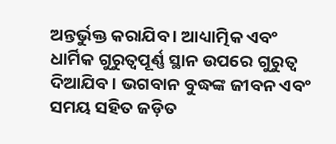ଅନ୍ତର୍ଭୁକ୍ତ କରାଯିବ । ଆଧ୍ୟାତ୍ମିକ ଏବଂ ଧାର୍ମିକ ଗୁରୁତ୍ୱପୂର୍ଣ୍ଣ ସ୍ଥାନ ଉପରେ ଗୁରୁତ୍ୱ ଦିଆଯିବ । ଭଗବାନ ବୁଦ୍ଧଙ୍କ ଜୀବନ ଏବଂ ସମୟ ସହିତ ଜଡ଼ିତ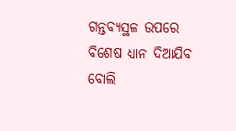ଗନ୍ତବ୍ୟସ୍ଥଳ ଉପରେ ବିଶେଷ ଧ୍ୟାନ ଦିଆଯିବ ବୋଲି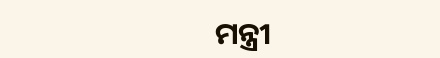ମନ୍ତ୍ରୀ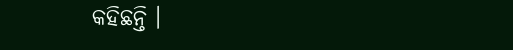କହିଛନ୍ତି ।